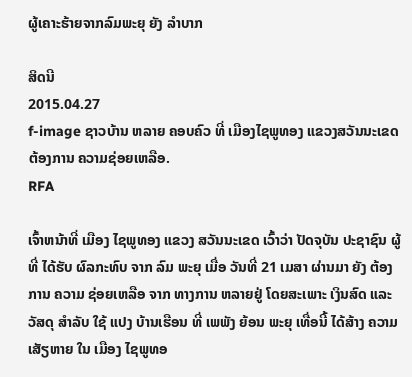ຜູ້ເຄາະຮ້າຍຈາກລົມພະຍຸ ຍັງ ລໍາບາກ

ສິດນີ
2015.04.27
f-image ຊາວບ້ານ ຫລາຍ ຄອບຄົວ ທີ່ ເມືອງໄຊພູທອງ ແຂວງສວັນນະເຂດ ຕ້ອງການ ຄວາມຊ່ອຍເຫລືອ.
RFA

ເຈົ້າຫນ້າທີ່ ເມືອງ ໄຊພູທອງ ແຂວງ ສວັນນະເຂດ ເວົ້າວ່າ ປັດຈຸບັນ ປະຊາຊົນ ຜູ້ ທີ່ ໄດ້ຮັບ ຜົລກະທົບ ຈາກ ລົມ ພະຍຸ ເມື່ອ ວັນທີ່ 21 ເມສາ ຜ່ານມາ ຍັງ ຕ້ອງການ ຄວາມ ຊ່ອຍເຫລືອ ຈາກ ທາງການ ຫລາຍຢູ່ ໂດຍສະເພາະ ເງິນສົດ ແລະ ວັສດຸ ສຳລັບ ໃຊ້ ແປງ ບ້ານເຮືອນ ທີ່ ເພພັງ ຍ້ອນ ພະຍຸ ເທື່ອນີ້ ໄດ້ສ້າງ ຄວາມ ເສັຽຫາຍ ໃນ ເມືອງ ໄຊພູທອ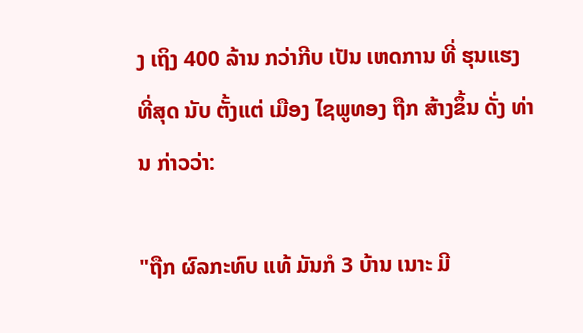ງ ເຖິງ 400 ລ້ານ ກວ່າກີບ ເປັນ ເຫດການ ທີ່ ຮຸນແຮງ ທີ່ສຸດ ນັບ ຕັ້ງແຕ່ ເມືອງ ໄຊພູທອງ ຖືກ ສ້າງຂຶ້ນ ດັ່ງ ທ່ານ ກ່າວວ່າ:

"ຖືກ ຜົລກະທົບ ແທ້ ມັນກໍ 3 ບ້ານ ເນາະ ມີ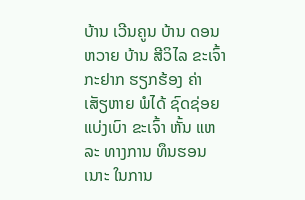ບ້ານ ເວີນຄູນ ບ້ານ ດອນຫວາຍ ບ້ານ ສີວິໄລ ຂະເຈົ້າ ກະຢາກ ຮຽກຮ້ອງ ຄ່າ ເສັຽຫາຍ ພໍໄດ້ ຊົດຊ່ອຍ ແບ່ງເບົາ ຂະເຈົ້າ ຫັ້ນ ແຫລະ ທາງການ ທຶນຮອນ ເນາະ ໃນການ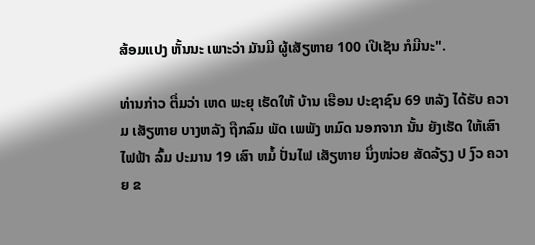ສ້ອມແປງ ຫັ້ນນະ ເພາະວ່າ ມັນມີ ຜູ້ເສັຽຫາຍ 100 ເປີເຊັນ ກໍມີນະ".

ທ່ານກ່າວ ຕື່ມວ່າ ເຫດ ພະຍຸ ເຮັດໃຫ້ ບ້ານ ເຮືອນ ປະຊາຊົນ 69 ຫລັງ ໄດ້ຮັບ ຄວາມ ເສັຽຫາຍ ບາງຫລັງ ຖືກລົມ ພັດ ເພພັງ ຫມົດ ນອກຈາກ ນັ້ນ ຍັງເຮັດ ໃຫ້ເສົາ ໄຟຟ້າ ລົ້ມ ປະມານ 19 ເສົາ ຫມໍ້ ປັ່ນໄຟ ເສັຽຫາຍ ນຶ່ງໜ່ວຍ ສັດລ້ຽງ ປ ງົວ ຄວາຍ ຂ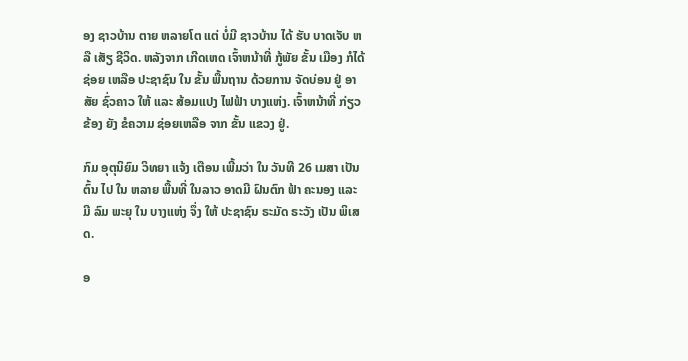ອງ ຊາວບ້ານ ຕາຍ ຫລາຍໂຕ ແຕ່ ບໍ່ມີ ຊາວບ້ານ ໄດ້ ຮັບ ບາດເຈັບ ຫລື ເສັຽ ຊີວິດ. ຫລັງຈາກ ເກີດເຫດ ເຈົ້າຫນ້າທີ່ ກູ້ພັຍ ຂັ້ນ ເມືອງ ກໍໄດ້ ຊ່ອຍ ເຫລືອ ປະຊາຊົນ ໃນ ຂັ້ນ ພື້ນຖານ ດ້ວຍການ ຈັດບ່ອນ ຢູ່ ອາສັຍ ຊົ່ວຄາວ ໃຫ້ ແລະ ສ້ອມແປງ ໄຟຟ້າ ບາງແຫ່ງ. ເຈົ້າຫນ້າທີ່ ກ່ຽວ ຂ້ອງ ຍັງ ຂໍຄວາມ ຊ່ອຍເຫລືອ ຈາກ ຂັ້ນ ແຂວງ ຢູ່.

ກົມ ອຸຕຸນິຍົມ ວິທຍາ ແຈ້ງ ເຕືອນ ເພີ້ມວ່າ ໃນ ວັນທີ 26 ເມສາ ເປັນຕົ້ນ ໄປ ໃນ ຫລາຍ ພື້ນທີ່ ໃນລາວ ອາດມີ ຝົນຕົກ ຟ້າ ຄະນອງ ແລະ ມີ ລົມ ພະຍຸ ໃນ ບາງແຫ່ງ ຈຶ່ງ ໃຫ້ ປະຊາຊົນ ຣະມັດ ຣະວັງ ເປັນ ພິເສດ.

ອ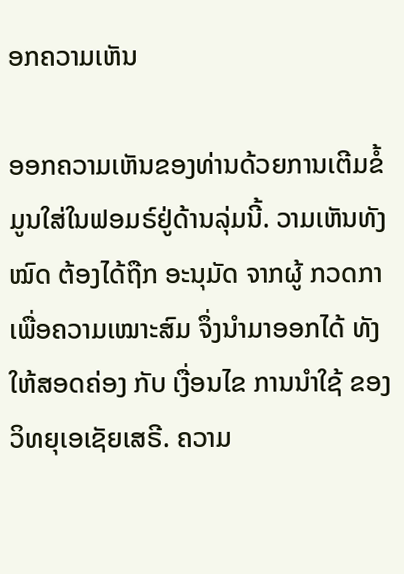ອກຄວາມເຫັນ

ອອກຄວາມເຫັນຂອງທ່ານດ້ວຍການເຕີມຂໍ້ມູນໃສ່ໃນຟອມຣ໌ຢູ່ດ້ານລຸ່ມນີ້. ວາມເຫັນທັງໝົດ ຕ້ອງໄດ້ຖືກ ອະນຸມັດ ຈາກຜູ້ ກວດກາ ເພື່ອຄວາມເໝາະສົມ ຈຶ່ງນໍາມາອອກໄດ້ ທັງໃຫ້ສອດຄ່ອງ ກັບ ເງື່ອນໄຂ ການນຳໃຊ້ ຂອງ ວິທຍຸເອເຊັຍເສຣີ. ຄວາມ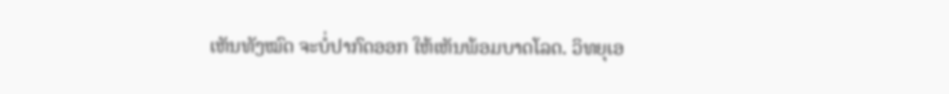ເຫັນທັງໝົດ ຈະບໍ່ປາກົດອອກ ໃຫ້ເຫັນພ້ອມບາດໂລດ. ວິທຍຸເອ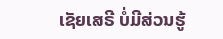ເຊັຍເສຣີ ບໍ່ມີສ່ວນຮູ້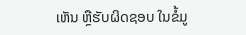ເຫັນ ຫຼືຮັບຜິດຊອບ ໃນຂໍ້ມູ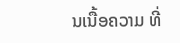ນເນື້ອຄວາມ ທີ່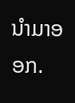ນໍາມາອອກ.